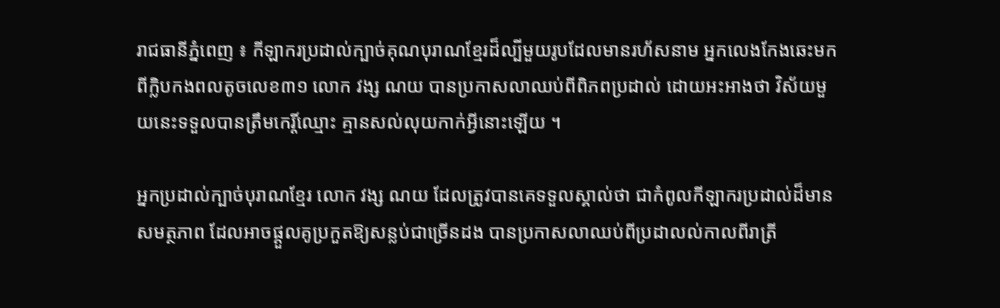រាជធានីភ្នំពេញ ៖ កីឡាករប្រដាល់ក្បាច់គុណបុរាណខ្មែរដ៏ល្បីមួយរូបដែលមានរហ័សនាម អ្នកលេងកែងឆេះមកពីក្លិបកងពលតូចលេខ៣១ លោក វង្ស ណយ បានប្រកាសលាឈប់ពីពិភពប្រដាល់ ដោយអះអាងថា វិស័យមួយនេះទទួលបានត្រឹមកេរ្តិ៍ឈ្មោះ គ្មានសល់លុយកាក់អ្វីនោះឡើយ ។

អ្នកប្រដាល់ក្បាច់បុរាណខ្មែរ លោក វង្ស ណយ ដែលត្រូវបានគេទទួលស្គាល់ថា ជាកំពូលកីឡាករប្រដាល់ដ៏មានសមត្ថភាព ដែលអាចផ្តួលគូប្រកួតឱ្យសន្លប់ជាច្រើនដង បានប្រកាសលាឈប់ពីប្រដាលល់កាលពីរាត្រី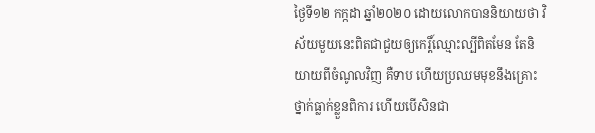ថ្ងៃទី១២ កក្កដា ឆ្នាំ២០២០ ដោយលោកបាននិយាយថា វិស័យមួយនេះពិតជាជួយឲ្យកេរ្តិ៍ឈ្មោះល្បីពិតមែន តែនិយាយពីចំណូលវិញ គឺទាប ហើយប្រឈមមុខនឹងគ្រោះថ្នាក់ធ្លាក់ខ្លួនពិការ ហើយបើសិនជា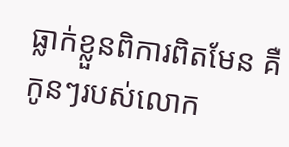ធ្លាក់ខ្លួនពិការពិតមែន គឺកូនៗរបស់លោក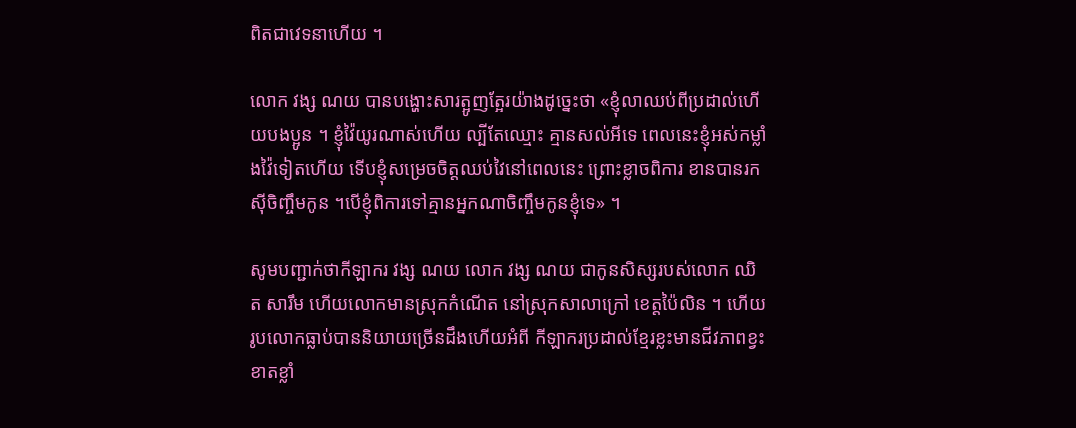ពិតជាវេទនាហើយ ។

លោក វង្ស ណយ បានបង្ហោះសារត្អូញត្អែរយ៉ាងដូច្នេះថា «ខ្ញុំលាឈប់ពីប្រដាល់ហើយបងប្អូន ។ ខ្ញុំវ៉ៃយូរណាស់ហើយ ល្បីតែឈ្មោះ គ្មានសល់អីទេ ពេលនេះខ្ញុំអស់កម្លាំងវ៉ៃទៀតហើយ ទើបខ្ញុំសម្រេចចិត្តឈប់វៃនៅពេលនេះ ព្រោះខ្លាចពិការ ខានបានរកស៊ីចិញ្ចឹមកូន ។បើខ្ញុំពិការទៅគ្មានអ្នកណាចិញ្ចឹមកូនខ្ញុំទេ» ។

សូមបញ្ជាក់ថាកីឡាករ វង្ស ណយ លោក វង្ស ណយ ជាកូនសិស្សរបស់លោក ឈិត សារឹម ហើយលោកមានស្រុកកំណើត នៅស្រុកសាលាក្រៅ ខេត្តប៉ៃលិន ។ ហើយរូបលោកធ្លាប់បាននិយាយច្រើនដឹងហើយអំពី កីឡាករប្រដាល់ខ្មែរខ្លះមានជីវភាពខ្វះខាតខ្លាំ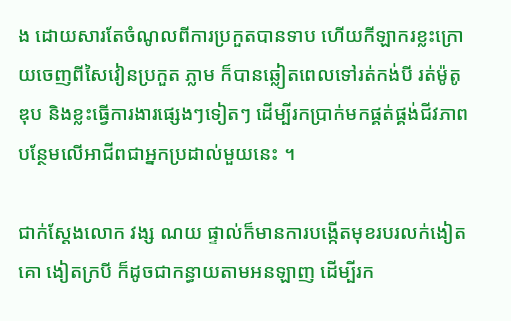ង ដោយសារតែចំណូលពីការប្រកួតបានទាប ហើយកីឡាករខ្លះក្រោយចេញពីសៃវៀនប្រកួត ភ្លាម ក៏បានឆ្លៀតពេលទៅរត់កង់បី រត់ម៉ូតូឌុប និងខ្លះធ្វើការងារផ្សេងៗទៀតៗ ដើម្បីរកប្រាក់មកផ្គត់ផ្គង់ជីវភាព បន្ថែមលើអាជីពជាអ្នកប្រដាល់មួយនេះ ។

ជាក់ស្តែងលោក វង្ស ណយ ផ្ទាល់ក៏មានការបង្កើតមុខរបរលក់ងៀតគោ ងៀតក្របី ក៏ដូចជាកន្ធាយតាមអនឡាញ ដើម្បីរក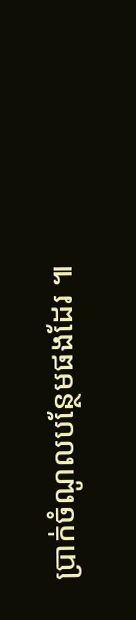ប្រាក់ចំណូលបន្ថែមផងដែរ ៕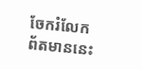ចែករំលែកព័តមាននេះ